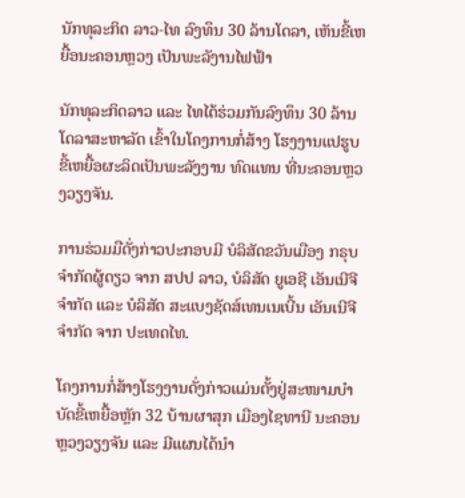ນັກທຸລະກິດ ລາວ-ໄທ ລົງທຶນ 30 ລ້ານໂດລາ, ເຫັນຂີ້ເຫຍື້ອນະຄອນຫຼວງ ເປັນພະລັງານໄຟຟ້າ

ນັກທຸລະກິດລາວ ແລະ ໄທໄດ້ຮ່ວມກັນລົງທຶນ 30 ລ້ານໂດລາສະຫາລັດ ເຂົ້າໃນໂຄງການກໍ່ສ້າງ ໂຮງງານແປຮູບຂີ້ເຫຍື້ອຜະລິດເປັນພະລັງງານ ທົດແທນ ທີ່ນະຄອນຫຼວງວຽງຈັນ.

ການຮ່ວມມືດັ່ງກ່າວປະກອບມີ ບໍລິສັດຂວັນເມືອງ ກຣຸບ ຈໍາກັດຜູ້ດຽວ ຈາກ ສປປ ລາວ, ບໍລິສັດ ຍູເອຊີ ເອັນເນີຈີ ຈໍາກັດ ແລະ ບໍລິສັດ ສະແບງຊັດສ໌ເທນເນເບີ້ນ ເອັນເນີຈີ ຈໍາກັດ ຈາກ ປະເທດໄທ.

ໂຄງການກໍ່ສ້າງໂຮງງານດັ່ງກ່າວແມ່ນຕັ້ງຢູ່ສະໜາມບໍາບັດຂີ້ເຫຍື້ອຫຼັກ 32 ບ້ານຜາສຸກ ເມືອງໄຊທານີ ນະຄອນຫຼວງວຽງຈັນ ແລະ ມີແຜນໄດ້ນຳ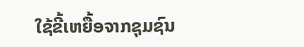ໃຊ້ຂີ້ເຫຍື້ອຈາກຊຸມຊົນ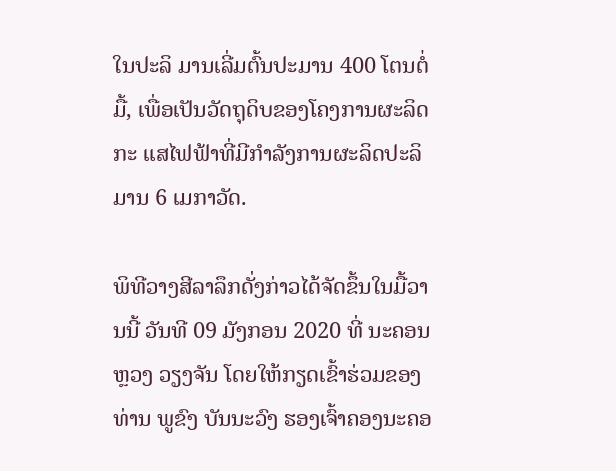ໃນປະລິ ມານເລີ່ມຕົ້ນປະມານ 400 ໂຕນຕໍ່ມື້, ເພື່ອເປັນວັດຖຸດິບຂອງໂຄງການຜະລິດກະ ແສໄຟຟ້າທີ່ມີກຳລັງການຜະລິດປະລິມານ 6 ເມກາວັດ.

ພິທີວາງສີລາລຶກດັ່ງກ່າວໄດ້ຈັດຂຶ້ນໃນມື້ວານນີ້ ວັນທີ 09 ມັງກອນ 2020 ທີ່ ນະຄອນຫຼວງ ວຽງຈັນ ໂດຍໃຫ້ກຽດເຂົ້າຮ່ວມຂອງ ທ່ານ ພູຂົງ ບັນນະວົງ ຮອງເຈົ້າຄອງນະຄອ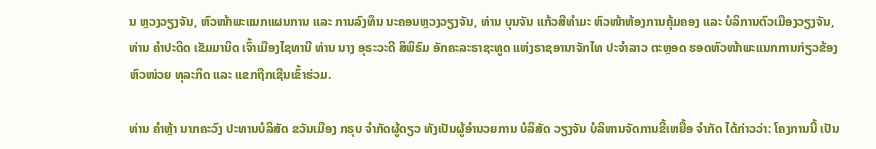ນ ຫຼວງວຽງຈັນ, ຫົວໜ້າພະແນກແຜນການ ແລະ ການລົງທຶນ ນະຄອນຫຼວງວຽງຈັນ, ທ່ານ ບຸນຈັນ ແກ້ວສີທໍາມະ ຫົວໜ້າຫ້ອງການຄຸ້ມຄອງ ແລະ ບໍລິການຕົວເມືອງວຽງຈັນ, ທ່ານ ຄໍາປະດິດ ເຂັມມານິດ ເຈົ້າເມືອງໄຊທານີ ທ່ານ ນາງ ອຸຣະວະດີ ສິພິຣົມ ອັກຄະລະຣາຊະທູດ ແຫ່ງຣາຊອານາຈັກໄທ ປະຈໍາລາວ ຕະຫຼອດ ຮອດຫົວໜ້າພະແນກການກ່ຽວຂ້ອງ ຫົວໜ່ວຍ ທຸລະກິດ ແລະ ແຂກຖືກເຊີນເຂົ້າຮ່ວມ.

ທ່ານ ຄໍາຫຼ້າ ນາກຄະວົງ ປະທານບໍລິສັດ ຂວັນເມືອງ ກຣຸບ ຈໍາກັດຜູ້ດຽວ ທັງເປັນຜູ້ອໍານວຍການ ບໍລິສັດ ວຽງຈັນ ບໍລິຫານຈັດການຂີ້ເຫຍື້ອ ຈໍາກັດ ໄດ້ກ່າວວ່າ: ໂຄງການນີ້ ເປັນ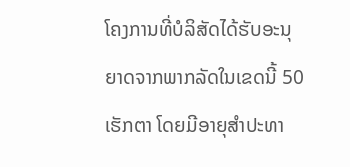ໂຄງການທີ່ບໍລິສັດໄດ້ຮັບອະນຸ ຍາດຈາກພາກລັດໃນເຂດນີ້ 50 ເຮັກຕາ ໂດຍມີອາຍຸສໍາປະທາ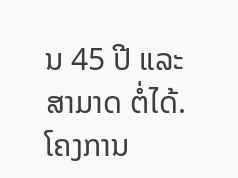ນ 45 ປີ ແລະ ສາມາດ ຕໍ່ໄດ້. ໂຄງການ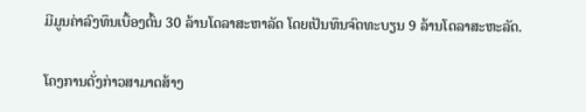ມີມູນຄ່າລົງທຶນເບື້ອງຕົ້ນ 30 ລ້ານໂດລາສະຫາລັດ ໂດຍເປັນທຶນຈົດທະບຽນ 9 ລ້ານໂດລາສະຫະລັດ.

ໂຄງການດັ່ງກ່າວສາມາດສ້າງ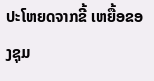ປະໂຫຍດຈາກຂີ້ ເຫຍື້ອຂອງຊຸມ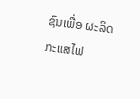ຊົນເພື່ອ ຜະລິດກະແສໄຟ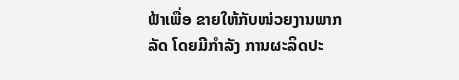ຟ້າເພື່ອ ຂາຍໃຫ້ກັບໜ່ວຍງານພາກລັດ ໂດຍມີກຳລັງ ການຜະລິດປະ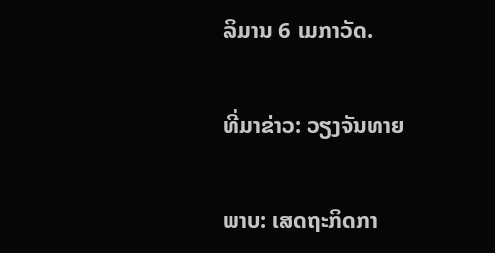ລິມານ 6 ເມກາວັດ.

ທີ່ມາຂ່າວ: ວຽງຈັນທາຍ

ພາບ: ເສດຖະກິດກາ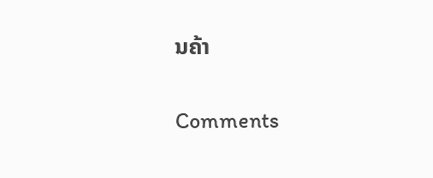ນຄ້າ

Comments